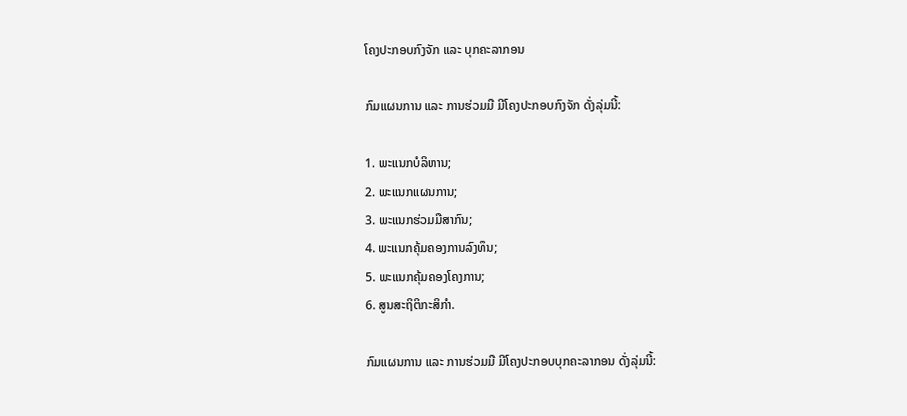ໂຄງປະກອບກົງຈັກ ແລະ ບຸກຄະລາກອນ

ກົມແຜນການ ແລະ ການຮ່ວມມື ມີໂຄງປະກອບກົງຈັກ ດັ່ງລຸ່ມນີ້:

1. ພະແນກບໍລິຫານ;
2. ພະແນກແຜນການ;
3. ພະແນກຮ່ວມມືສາກົນ;
4. ພະແນກຄຸ້ມຄອງການລົງທຶນ;
5. ພະແນກຄຸ້ມຄອງໂຄງການ;
6. ສູນສະຖິຕິກະສິກຳ.

ກົມແຜນການ ແລະ ການຮ່ວມມື ມີໂຄງປະກອບບຸກຄະລາກອນ ດັ່ງລຸ່ມນີ້: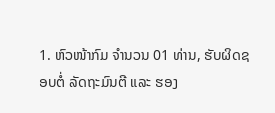1. ຫົວໜ້າກົມ ຈຳນວນ 01 ທ່ານ, ຮັບຜິດຊອບຕໍ່ ລັດຖະມົນຕີ ແລະ ຮອງ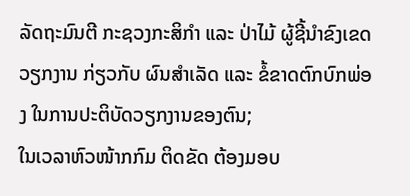ລັດຖະມົນຕີ ກະຊວງກະສິກຳ ແລະ ປ່າໄມ້ ຜູ້ຊີ້ນຳຂົງເຂດວຽກງານ ກ່ຽວກັບ ຜົນສຳເລັດ ແລະ ຂໍ້ຂາດຕົກບົກພ່ອງ ໃນການປະຕິບັດວຽກງານຂອງຕົນ;
ໃນເວລາຫົວໜ້າກກົມ ຕິດຂັດ ຕ້ອງມອບ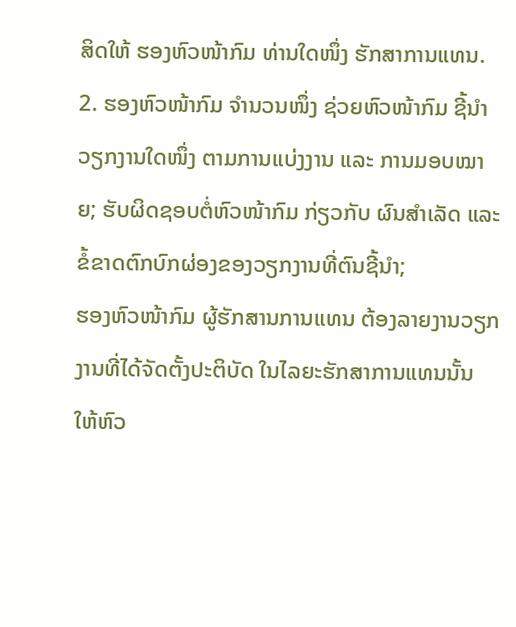ສິດໃຫ້ ຮອງຫົວໜ້າກົມ ທ່ານໃດໜຶ່ງ ຮັກສາການແທນ.
2. ຮອງຫົວໜ້າກົມ ຈຳນວນໜຶ່ງ ຊ່ວຍຫົວໜ້າກົມ ຊີ້ນຳວຽກງານໃດໜຶ່ງ ຕາມການແບ່ງງານ ແລະ ການມອບໝາຍ; ຮັບຜິດຊອບຕໍ່ຫົວໜ້າກົມ ກ່ຽວກັບ ຜົນສຳເລັດ ແລະ ຂໍ້ຂາດຕົກບົກຜ່ອງຂອງວຽກງານທີ່ຕົນຊີ້ນຳ;
ຮອງຫົວໜ້າກົມ ຜູ້ຮັກສານການແທນ ຕ້ອງລາຍງານວຽກງານທີ່ໄດ້ຈັດຕັ້ງປະຕິບັດ ໃນໄລຍະຮັກສາການແທນນັ້ນ ໃຫ້ຫົວ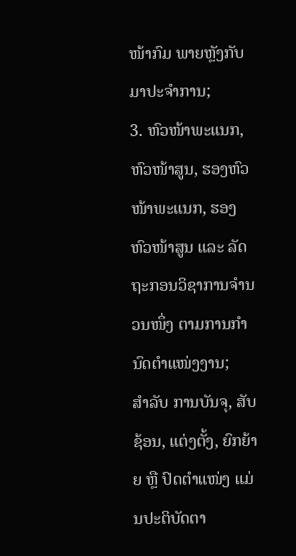ໜ້າກົມ ພາຍຫຼັງກັບມາປະຈຳການ;
3. ຫົວໜ້າພະແນກ, ຫົວໜ້າສູນ, ຮອງຫົວໜ້າພະແນກ, ຮອງຫົວໜ້າສູນ ແລະ ລັດຖະກອນວິຊາການຈໍານວນໜຶ່ງ ຕາມການກໍານົດຕໍາແໜ່ງງານ;
ສຳລັບ ການບັນຈຸ, ສັບຊ້ອນ, ແຕ່ງຕັ້ງ, ຍົກຍ້າຍ ຫຼື ປົດຕໍາແໜ່ງ ແມ່ນປະຕິບັດຕາ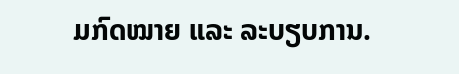ມກົດໝາຍ ແລະ ລະບຽບການ.